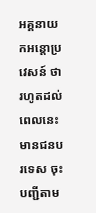អគ្គនាយកអន្ដោប្រវេសន៍ ថា រហូតដល់ពេលនេះមានជនបរទេស ចុះបញ្ជីតាម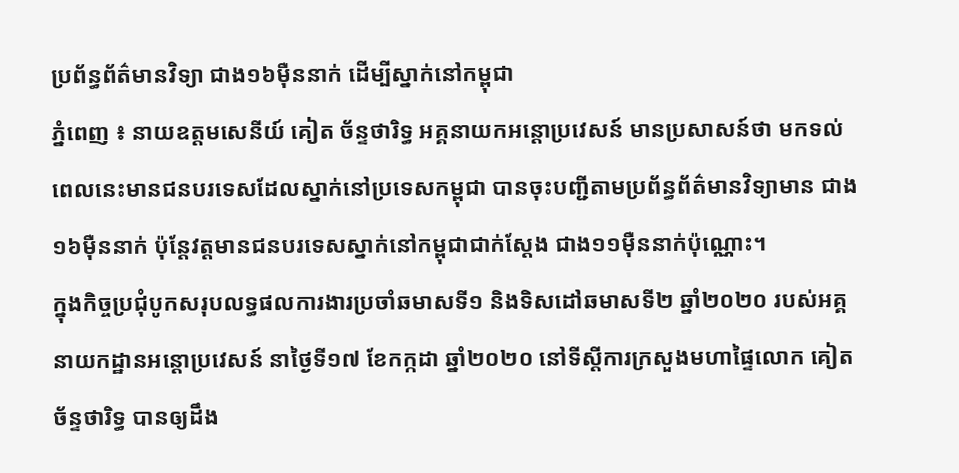ប្រព័ន្ធព័ត៌មានវិទ្យា ជាង១៦ម៉ឺននាក់ ដើម្បីស្នាក់នៅកម្ពុជា
ភ្នំពេញ ៖ នាយឧត្តមសេនីយ៍ គៀត ច័ន្ទថារិទ្ធ អគ្គនាយកអន្ដោប្រវេសន៍ មានប្រសាសន៍ថា មកទល់ ពេលនេះមានជនបរទេសដែលស្នាក់នៅប្រទេសកម្ពុជា បានចុះបញ្ជីតាមប្រព័ន្ធព័ត៌មានវិទ្យាមាន ជាង១៦ម៉ឺននាក់ ប៉ុន្ដែវត្តមានជនបរទេសស្នាក់នៅកម្ពុជាជាក់ស្ដែង ជាង១១ម៉ឺននាក់ប៉ុណ្ណោះ។
ក្នុងកិច្ចប្រជុំបូកសរុបលទ្ធផលការងារប្រចាំឆមាសទី១ និងទិសដៅឆមាសទី២ ឆ្នាំ២០២០ របស់អគ្គ នាយកដ្ឋានអន្ដោប្រវេសន៍ នាថ្ងៃទី១៧ ខែកក្កដា ឆ្នាំ២០២០ នៅទីស្ដីការក្រសួងមហាផ្ទៃលោក គៀត ច័ន្ទថារិទ្ធ បានឲ្យដឹង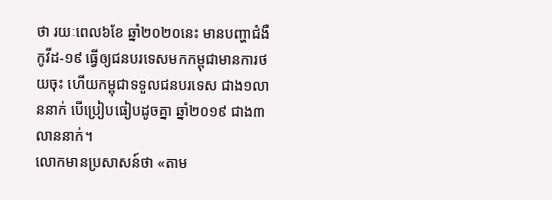ថា រយៈពេល៦ខែ ឆ្នាំ២០២០នេះ មានបញ្ហាជំងឺកូវីដ-១៩ ធ្វើឲ្យជនបរទេសមកកម្ពុជាមានការថយចុះ ហើយកម្ពុជាទទួលជនបរទេស ជាង១លាននាក់ បើប្រៀបធៀបដូចគ្នា ឆ្នាំ២០១៩ ជាង៣លាននាក់។
លោកមានប្រសាសន៍ថា «តាម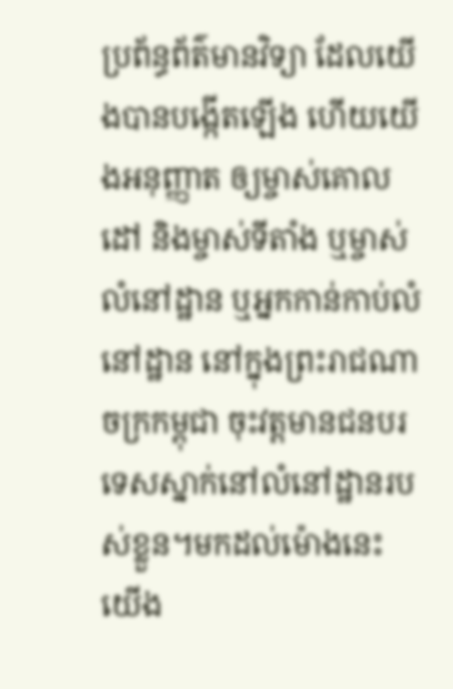ប្រព័ន្ធព័ត៌មានវិទ្យា ដែលយើងបានបង្កើតឡើង ហើយយើងអនុញ្ញាត ឲ្យម្ចាស់គោលដៅ និងម្ចាស់ទីតាំង ឬម្ចាស់លំនៅដ្ឋាន ឬអ្នកកាន់កាប់លំនៅដ្ឋាន នៅក្នុងព្រះរាជណា ចក្រកម្ពុជា ចុះវត្តមានជនបរទេសស្នាក់នៅលំនៅដ្ឋានរបស់ខ្លួន។មកដល់ម៉ោងនេះ យើង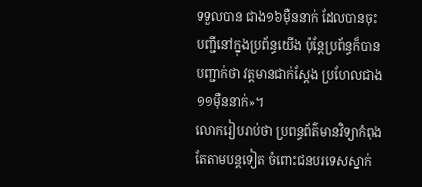ទទួលបាន ជាង១៦ម៉ឺននាក់ ដែលបានចុះបញ្ជីនៅក្នុងប្រព័ន្ធយើង ប៉ុន្ដែប្រព័ន្ធក៏បានបញ្ជាក់ថា វត្តមានជាក់ស្ដែង ប្រហែលជាង១១ម៉ឺននាក់»។
លោករៀបរាប់ថា ប្រពន្ធព័ត៌មានវិទ្យាកំពុងតែតាមបន្ដទៀត ចំពោះជនបរទេសស្នាក់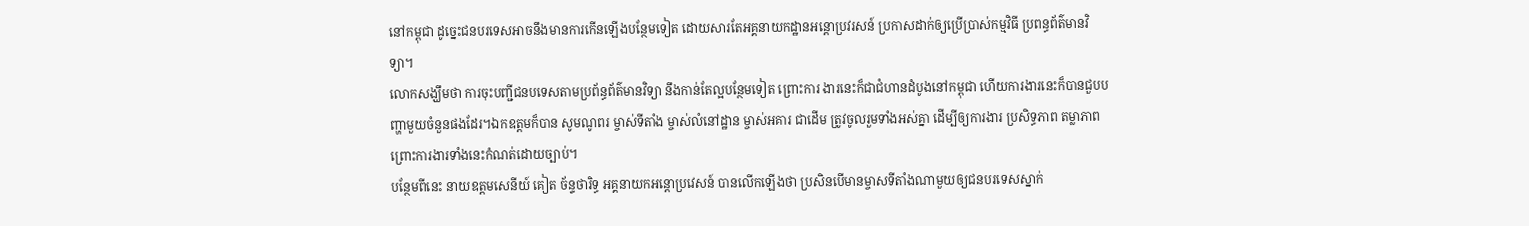នៅកម្ពុជា ដូច្នេះជនបរទេសអាចនឹងមានការកើនឡើងបន្ថែមទៀត ដោយសារតែអគ្គនាយកដ្ឋានអន្ដោប្រវរសន៍ ប្រកាសដាក់ឲ្យប្រើប្រាស់កម្មវិធី ប្រពន្ធព័ត៌មានវិទ្យា។
លោកសង្ឃឹមថា ការចុះបញ្ជីជនបទេសតាមប្រព័ន្ធព័ត៌មានវិទ្យា នឹងកាន់តែល្អបន្ថែមទៀត ព្រោះការ ងារនេះក៏ជាជំហានដំបូងនៅកម្ពុជា ហើយការងារនេះក៏បានជួបបញ្ហាមួយចំនួនផងដែរ។ឯកឧត្តមក៏បាន សូមណូពរ ម្ចាស់ទីតាំង ម្ចាស់លំនៅដ្ឋាន ម្ចាស់អគារ ជាដើម ត្រូវចូលរួមទាំងអស់គ្នា ដើម្បីឲ្យការងារ ប្រសិទ្ធភាព តម្លាភាព ព្រោះការងារទាំងនេះកំណត់ដោយច្បាប់។
បន្ថែមពីនេះ នាយឧត្តមសេនីយ៍ គៀត ច័ន្ទថារិទ្ធ អគ្គនាយកអន្ដោប្រវេសន៍ បានលើកឡើងថា ប្រសិនបើមានម្ចាសទីតាំងណាមួយឲ្យជនបរទេសស្នាក់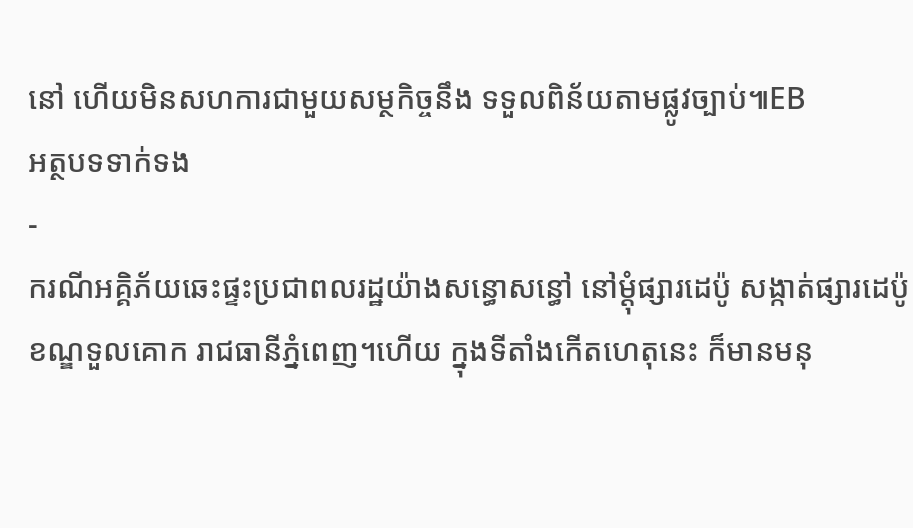នៅ ហើយមិនសហការជាមួយសម្ថកិច្ចនឹង ទទួលពិន័យតាមផ្លូវច្បាប់៕EB
អត្ថបទទាក់ទង
-
ករណីអគ្គិភ័យឆេះផ្ទះប្រជាពលរដ្ឋយ៉ាងសន្ធោសន្ធៅ នៅម្ដុំផ្សារដេប៉ូ សង្កាត់ផ្សារដេប៉ូ ខណ្ឌទួលគោក រាជធានីភ្នំពេញ។ហើយ ក្នុងទីតាំងកើតហេតុនេះ ក៏មានមនុ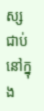ស្សជាប់នៅក្នុង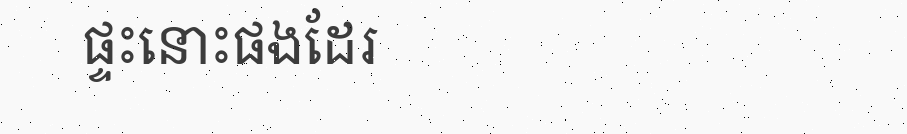ផ្ទះនោះផងដែរ